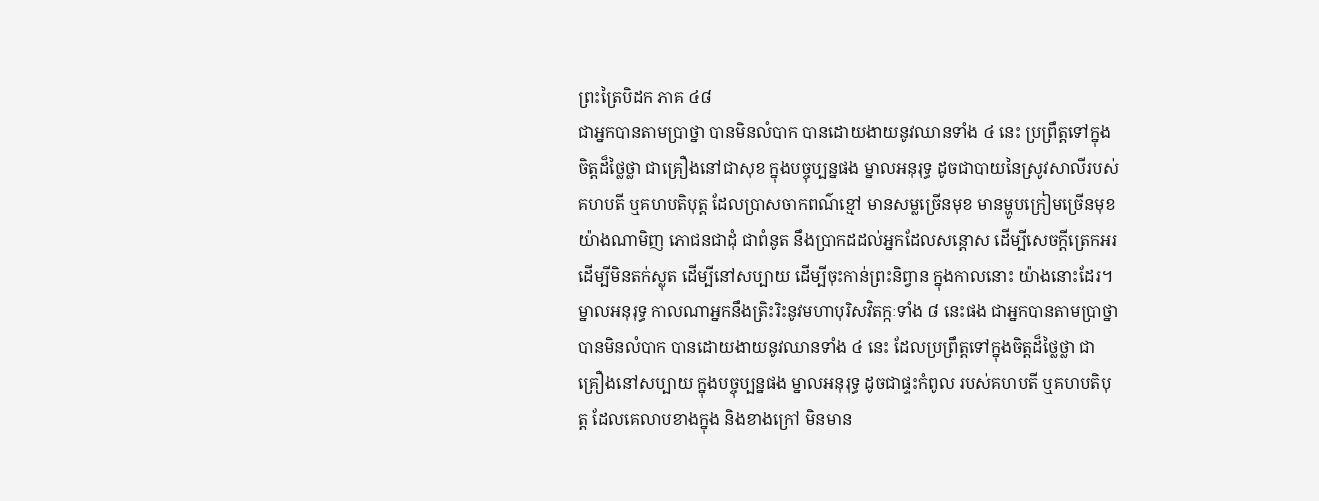ព្រះត្រៃបិដក ភាគ ៤៨
ជាអ្នកបានតាមប្រាថ្នា បានមិនលំបាក បានដោយងាយនូវឈានទាំង ៤ នេះ ប្រព្រឹត្តទៅក្នុងចិត្តដ៏ថ្លៃថ្លា ជាគ្រឿងនៅជាសុខ ក្នុងបច្ចុប្បន្នផង ម្នាលអនុរុទ្ធ ដូចជាបាយនៃស្រូវសាលីរបស់គហបតី ឬគហបតិបុត្ត ដែលប្រាសចាកពណ៌ខ្មៅ មានសម្លច្រើនមុខ មានម្ហូបក្រៀមច្រើនមុខ យ៉ាងណាមិញ ភោជនជាដុំ ជាពំនូត នឹងប្រាកដដល់អ្នកដែលសន្តោស ដើម្បីសេចក្តីត្រេកអរ ដើម្បីមិនតក់ស្លុត ដើម្បីនៅសប្បាយ ដើម្បីចុះកាន់ព្រះនិព្វាន ក្នុងកាលនោះ យ៉ាងនោះដែរ។ ម្នាលអនុរុទ្ធ កាលណាអ្នកនឹងត្រិះរិះនូវមហាបុរិសវិតក្កៈទាំង ៨ នេះផង ជាអ្នកបានតាមប្រាថ្នា បានមិនលំបាក បានដោយងាយនូវឈានទាំង ៤ នេះ ដែលប្រព្រឹត្តទៅក្នុងចិត្តដ៏ថ្លៃថ្លា ជាគ្រឿងនៅសប្បាយ ក្នុងបច្ចុប្បន្នផង ម្នាលអនុរុទ្ធ ដូចជាផ្ទះកំពូល របស់គហបតី ឬគហបតិបុត្ត ដែលគេលាបខាងក្នុង និងខាងក្រៅ មិនមាន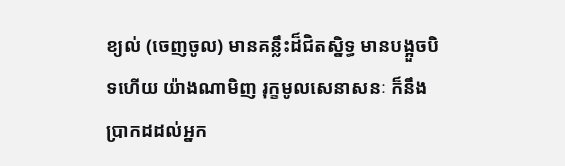ខ្យល់ (ចេញចូល) មានគន្លឹះដ៏ជិតស្និទ្ធ មានបង្អួចបិទហើយ យ៉ាងណាមិញ រុក្ខមូលសេនាសនៈ ក៏នឹងប្រាកដដល់អ្នក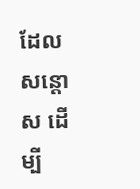ដែលសន្តោស ដើម្បី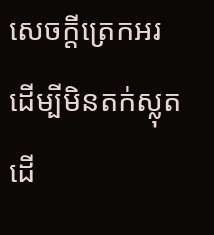សេចក្តីត្រេកអរ ដើម្បីមិនតក់ស្លុត ដើ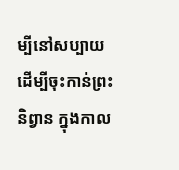ម្បីនៅសប្បាយ ដើម្បីចុះកាន់ព្រះនិព្វាន ក្នុងកាល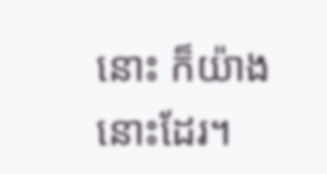នោះ ក៏យ៉ាងនោះដែរ។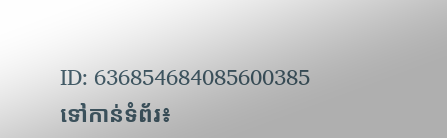ID: 636854684085600385
ទៅកាន់ទំព័រ៖